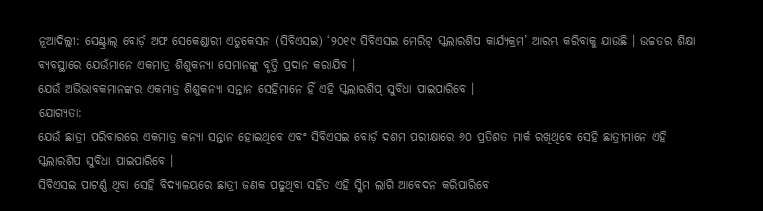ନୂଆଦିଲ୍ଲୀ: ସେଣ୍ଟ୍ରାଲ୍ ବୋର୍ଡ଼ ଅଫ ସେକେଣ୍ଡାରୀ ଏଡୁକେସନ (ସିବିଏସଇ) ‘୨୦୧୯ ସିବିଏସଇ ମେରିଟ୍ ସ୍କଲାରଶିପ କାର୍ଯ୍ୟକ୍ରମ’ ଆରମ୍ଭ କରିବାକୁ ଯାଉଛି । ଉଚ୍ଚତର ଶିକ୍ଷା ବ୍ୟବସ୍ଥାରେ ଯେଉଁମାନେ ଏକମାତ୍ର ଶିଶୁକନ୍ୟା ସେମାନଙ୍କୁ ବୃତ୍ତି ପ୍ରଦାନ କରାଯିବ ।
ଯେଉଁ ଅଭିଭାବକମାନଙ୍କର ଏକମାତ୍ର ଶିଶୁକନ୍ୟା ସନ୍ତାନ ସେହିମାନେ ହିଁ ଏହି ସ୍କଲାରଶିପ୍ ସୁବିଧା ପାଇପାରିବେ ।
ଯୋଗ୍ୟତା:
ଯେଉଁ ଛାତ୍ରୀ ପରିବାରରେ ଏକମାତ୍ର କନ୍ୟା ସନ୍ତାନ ହୋଇଥିବେ ଏବଂ ସିବିଏସଇ ବୋର୍ଡ଼ ଦଶମ ପରୀକ୍ଷାରେ ୬୦ ପ୍ରତିଶତ ମାର୍କ ରଖିଥିବେ ସେହି ଛାତ୍ରୀମାନେ ଏହି ସ୍କଲାରଶିପ ସୁବିଧା ପାଇପାରିବେ ।
ସିବିଏସଇ ପାଟର୍ଣ୍ଣ ଥିବା ସେହି ବିଦ୍ୟାଳୟରେ ଛାତ୍ରୀ ଜଣକ ପଢୁଥିବା ସହିତ ଏହି ସ୍କିମ ଲାଗି ଆବେଦନ କରିପାରିବେ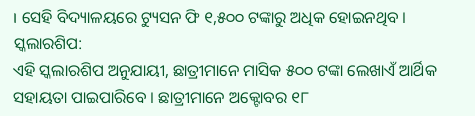। ସେହି ବିଦ୍ୟାଳୟରେ ଟ୍ୟୁସନ ଫି ୧,୫୦୦ ଟଙ୍କାରୁ ଅଧିକ ହୋଇନଥିବ ।
ସ୍କଲାରଶିପ:
ଏହି ସ୍କଲାରଶିପ ଅନୁଯାୟୀ, ଛାତ୍ରୀମାନେ ମାସିକ ୫୦୦ ଟଙ୍କା ଲେଖାଏଁ ଆର୍ଥିକ ସହାୟତା ପାଇପାରିବେ । ଛାତ୍ରୀମାନେ ଅକ୍ଟୋବର ୧୮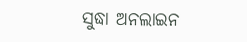ସୁଦ୍ଧା ଅନଲାଇନ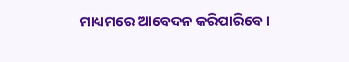ମାଧ୍ୟମରେ ଆବେଦନ କରିପାରିବେ ।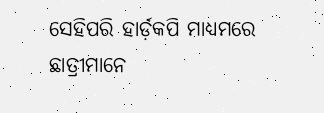ସେହିପରି ହାର୍ଡ଼କପି ମାଧ୍ୟମରେ ଛାତ୍ରୀମାନେ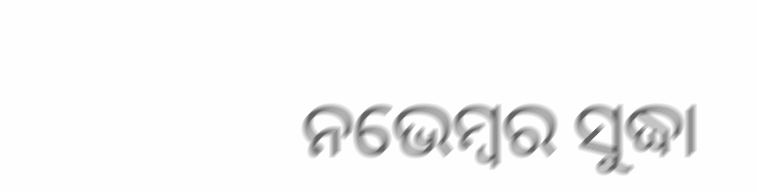ନଭେମ୍ବର ସୁଦ୍ଧା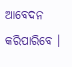ଆବେଦନ କରିପାରିବେ ।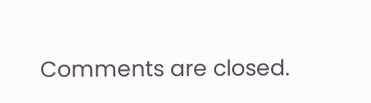Comments are closed.